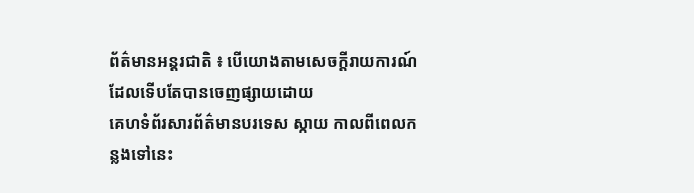ព័ត៌មានអន្តរជាតិ ៖ បើយោងតាមសេចក្តីរាយការណ៍ ដែលទើបតែបានចេញផ្សាយដោយ
គេហទំព័រសារព័ត៌មានបរទេស ស្កាយ កាលពីពេលកន្លងទៅនេះ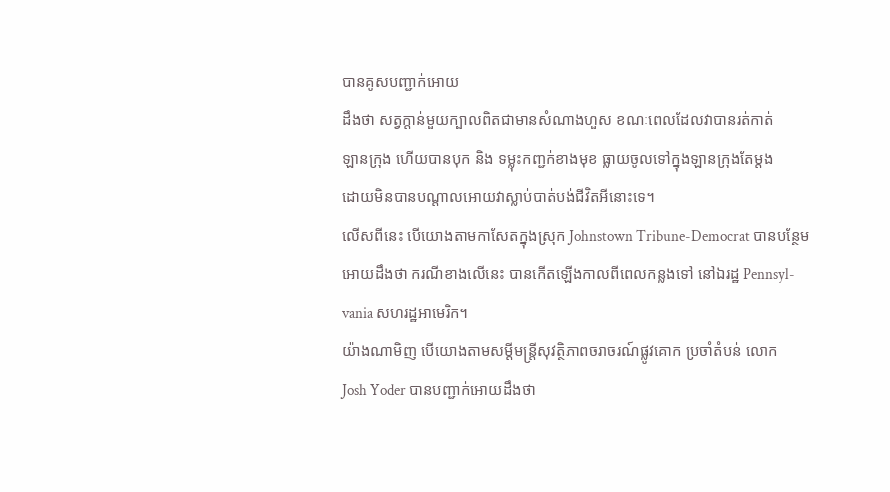បានគូសបញ្ជាក់អោយ
ដឹងថា សត្វក្តាន់មួយក្បាលពិតជាមានសំណាងហួស ខណៈពេលដែលវាបានរត់កាត់
ឡានក្រុង ហើយបានបុក និង ទម្លុះកញ្ជក់ខាងមុខ ធ្លាយចូលទៅក្នុងឡានក្រុងតែម្តង
ដោយមិនបានបណ្តាលអោយវាស្លាប់បាត់បង់ជីវិតអីនោះទេ។
លើសពីនេះ បើយោងតាមកាសែតក្នុងស្រុក Johnstown Tribune-Democrat បានបន្ថែម
អោយដឹងថា ករណីខាងលើនេះ បានកើតឡើងកាលពីពេលកន្លងទៅ នៅឯរដ្ឋ Pennsyl-
vania សហរដ្ឋអាមេរិក។
យ៉ាងណាមិញ បើយោងតាមសម្តីមន្រ្តីសុវត្ថិភាពចរាចរណ៍ផ្លូវគោក ប្រចាំតំបន់ លោក
Josh Yoder បានបញ្ជាក់អោយដឹងថា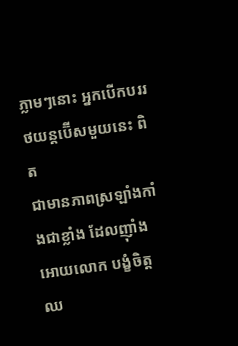ភ្លាមៗនោះ អ្នកបើកបររថយន្តប៊ើសមួយនេះ ពិត
ជាមានភាពស្រឡាំងកាំងជាខ្លាំង ដែលញ៉ាំងអោយលោក បង្ខំចិត្តឈ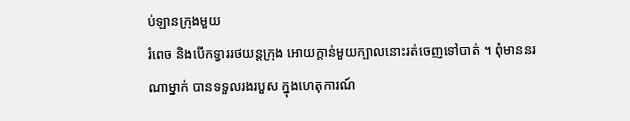ប់ឡានក្រុងមួយ
រំពេច និងបើកទ្វាររថយន្តក្រុង អោយក្តាន់មួយក្បាលនោះរត់ចេញទៅបាត់ ។ ពុំមាននរ
ណាម្នាក់ បានទទួលរងរបួស ក្នុងហេតុការណ៍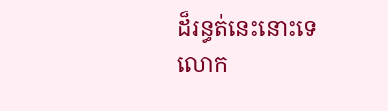ដ៏រន្ធត់នេះនោះទេ លោក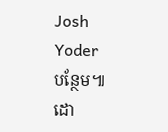Josh Yoder
បន្ថែម៕
ដោ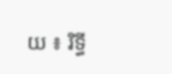យ ៖ រិទ្ធី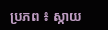ប្រភព ៖ ស្កាយ